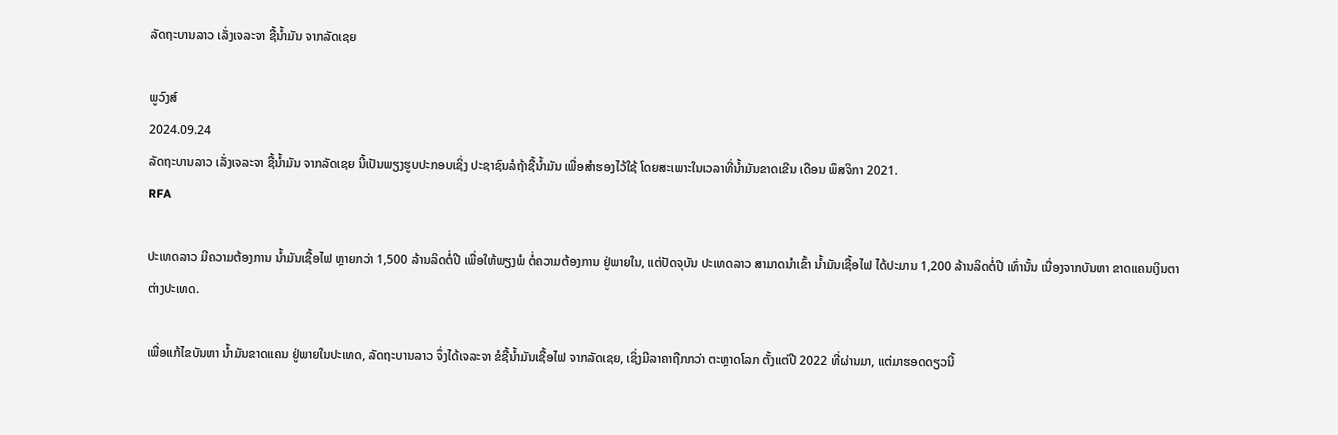ລັດຖະບານລາວ ເລັ່ງເຈລະຈາ ຊື້ນ້ຳມັນ ຈາກລັດເຊຍ

ພູວົງສ໌
2024.09.24
ລັດຖະບານລາວ ເລັ່ງເຈລະຈາ ຊື້ນ້ຳມັນ ຈາກລັດເຊຍ ນີ້ເປັນພຽງຮູບປະກອບເຊິ່ງ ປະຊາຊົນລໍຖ້າຊື້ນ້ຳມັນ ເພື່ອສຳຮອງໄວ້ໃຊ້ ໂດຍສະເພາະໃນເວລາທີ່ນ້ຳມັນຂາດເຂີນ ເດືອນ ພຶສຈິກາ 2021.
RFA

ປະເທດລາວ ມີຄວາມຕ້ອງການ ນ້ຳມັນເຊື້ອໄຟ ຫຼາຍກວ່າ 1,500 ລ້ານລິດຕໍ່ປີ ເພື່ອໃຫ້ພຽງພໍ ຕໍ່ຄວາມຕ້ອງການ ຢູ່ພາຍໃນ, ແຕ່ປັດຈຸບັນ ປະເທດລາວ ສາມາດນຳເຂົ້າ ນ້ຳມັນເຊື້ອໄຟ ໄດ້ປະມານ 1,200 ລ້ານລິດຕໍ່ປີ ເທົ່ານັ້ນ ເນື່ອງຈາກບັນຫາ ຂາດແຄນເງິນຕາ ຕ່າງປະເທດ.

ເພື່ອແກ້ໄຂບັນຫາ ນ້ຳມັນຂາດແຄນ ຢູ່ພາຍໃນປະເທດ, ລັດຖະບານລາວ ຈຶ່ງໄດ້ເຈລະຈາ ຂໍຊື້ນ້ຳມັນເຊື້ອໄຟ ຈາກລັດເຊຍ, ເຊິ່ງມີລາຄາຖືກກວ່າ ຕະຫຼາດໂລກ ຕັ້ງແຕ່ປີ 2022 ທີ່ຜ່ານມາ, ແຕ່ມາຮອດດຽວນີ້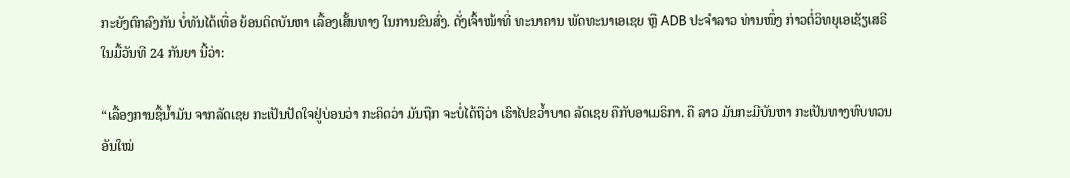ກະຍັງຕົກລົງກັນ ບໍ່ທັນໄດ້ເທື່ອ ຍ້ອນຕິດບັນຫາ ເລື້ອງເສັ້ນທາງ ໃນການຂົນສົ່ງ. ດັ່ງເຈົ້າໜ້າທີ່ ທະນາຄານ ພັດທະນາເອເຊຍ ຫຼື ADB ປະຈຳລາວ ທ່ານໜຶ່ງ ກ່າວຕໍ່ວິທຍຸເອເຊັຽເສຣີ ໃນມື້ວັນທີ 24 ກັນຍາ ນີ້ວ່າ:

“ເລື້ອງການຊື້ນ້ຳມັນ ຈາກລັດເຊຍ ກະເປັນປັດໃຈຢູ່ບ່ອນວ່າ ກະຄິດວ່າ ມັນຖືກ ຈະບໍ່ໄດ້ຖືວ່າ ເຮົາໄປຂວ້ຳບາດ ລັດເຊຍ ຄືກັບອາເມຣິກາ. ຄື ລາວ ມັນກະມີບັນຫາ ກະເປັນທາງທົບທວນອັນໃໝ່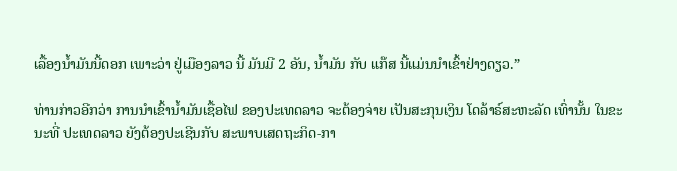ເລື້ອງນ້ຳມັນນີ້ດອກ ເພາະວ່າ ຢູ່ເມືອງລາວ ນີ້ ມັນມີ 2 ອັນ, ນ້ຳມັນ ກັບ ແກ໊ສ ນີ້ແມ່ນນຳເຂົ້າຢ່າງດຽວ.”

ທ່ານກ່າວອີກວ່າ ການນຳເຂົ້ານ້ຳມັນເຊື້ອໄຟ ຂອງປະເທດລາວ ຈະຕ້ອງຈ່າຍ ເປັນສະກຸນເງິນ ໂດລ້າຣ໌ສະຫະລັດ ເທົ່ານັ້ນ ໃນຂະນະທີ່ ປະເທດລາວ ຍັງຕ້ອງປະເຊີນກັບ ສະພາບເສດຖະກິດ-ກາ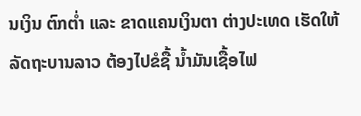ນເງິນ ຕົກຕ່ຳ ແລະ ຂາດແຄນເງິນຕາ ຕ່າງປະເທດ ເຮັດໃຫ້ລັດຖະບານລາວ ຕ້ອງໄປຂໍຊື້ ນ້ຳມັນເຊື້ອໄຟ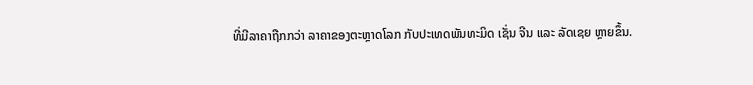ທີ່ມີລາຄາຖືກກວ່າ ລາຄາຂອງຕະຫຼາດໂລກ ກັບປະເທດພັນທະມິດ ເຊັ່ນ ຈີນ ແລະ ລັດເຊຍ ຫຼາຍຂຶ້ນ.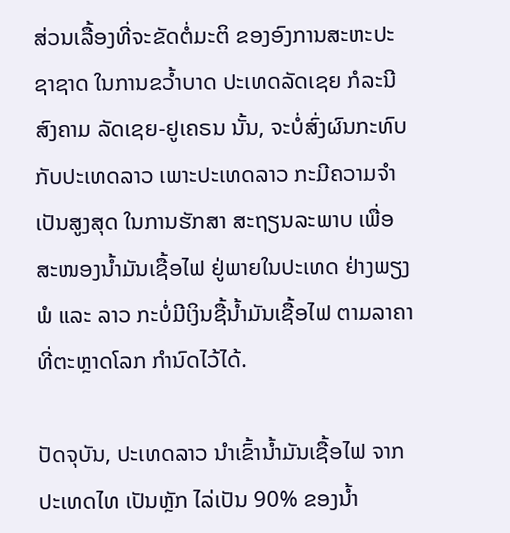ສ່ວນເລື້ອງທີ່ຈະຂັດຕໍ່ມະຕິ ຂອງອົງການສະຫະປະຊາຊາດ ໃນການຂວ້ຳບາດ ປະເທດລັດເຊຍ ກໍລະນີສົງຄາມ ລັດເຊຍ-ຢູເຄຣນ ນັ້ນ, ຈະບໍ່ສົ່ງຜົນກະທົບ ກັບປະເທດລາວ ເພາະປະເທດລາວ ກະມີຄວາມຈຳເປັນສູງສຸດ ໃນການຮັກສາ ສະຖຽນລະພາບ ເພື່ອສະໜອງນ້ຳມັນເຊື້ອໄຟ ຢູ່ພາຍໃນປະເທດ ຢ່າງພຽງພໍ ແລະ ລາວ ກະບໍ່ມີເງິນຊື້ນ້ຳມັນເຊື້ອໄຟ ຕາມລາຄາ ທີ່ຕະຫຼາດໂລກ ກຳນົດໄວ້ໄດ້.

ປັດຈຸບັນ, ປະເທດລາວ ນຳເຂົ້ານ້ຳມັນເຊື້ອໄຟ ຈາກປະເທດໄທ ເປັນຫຼັກ ໄລ່ເປັນ 90% ຂອງນ້ຳ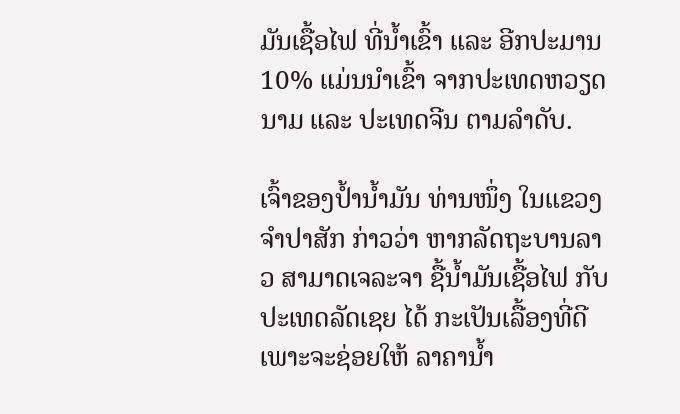ມັນເຊື້ອໄຟ ທີ່ນ້ຳເຂົ້າ ແລະ ອີກປະມານ 10% ແມ່ນນຳເຂົ້າ ຈາກປະເທດຫວຽດນາມ ແລະ ປະເທດຈີນ ຕາມລຳດັບ.

ເຈົ້າຂອງປ້ຳນ້ຳມັນ ທ່ານໜຶ່ງ ໃນແຂວງຈຳປາສັກ ກ່າວວ່າ ຫາກລັດຖະບານລາວ ສາມາດເຈລະຈາ ຊື້ນ້ຳມັນເຊື້ອໄຟ ກັບປະເທດລັດເຊຍ ໄດ້ ກະເປັນເລື້ອງທີ່ດີ ເພາະຈະຊ່ອຍໃຫ້ ລາຄານ້ຳ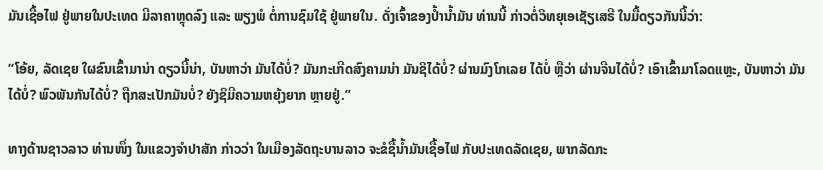ມັນເຊື້ອໄຟ ຢູ່ພາຍໃນປະເທດ ມີລາຄາຫຼຸດລົງ ແລະ ພຽງພໍ ຕໍ່ການຊົມໃຊ້ ຢູ່ພາຍໃນ. ດັ່ງເຈົ້າຂອງປ້ຳນ້ຳມັນ ທ່ານນີ້ ກ່າວຕໍ່ວິທຍຸເອເຊັຽເສຣີ ໃນມື້ດຽວກັນນີ້ວ່າ:

“ໂອ້ຍ, ລັດເຊຍ ໃຜຂົນເຂົ້າມານ່າ ດຽວນີ້ນ່າ, ບັນຫາວ່າ ມັນໄດ້ບໍ່? ມັນກະເກີດສົງຄາມນ່າ ມັນຊິໄດ້ບໍ່? ຜ່ານມົງໂກເລຍ ໄດ້ບໍ່ ຫຼືວ່າ ຜ່ານຈີນໄດ້ບໍ່? ເອົາເຂົ້າມາໂລດແຫຼະ, ບັນຫາວ່າ ມັນໄດ້ບໍ່? ພົວພັນກັນໄດ້ບໍ່? ຖືກສະເປັກມັນບໍ່? ຍັງຊິມີຄວາມຫຍຸ້ງຍາກ ຫຼາຍຢູ່.”

ທາງດ້ານຊາວລາວ ທ່ານໜຶ່ງ ໃນແຂວງຈຳປາສັກ ກ່າວວ່າ ໃນເມືອງລັດຖະບານລາວ ຈະຂໍຊື້ນ້ຳມັນເຊື້ອໄຟ ກັບປະເທດລັດເຊຍ, ພາກລັດກະ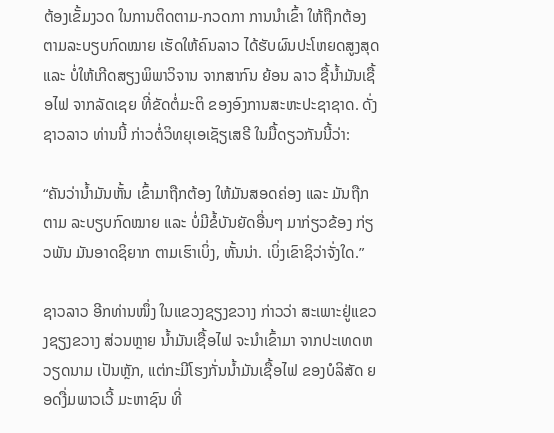ຕ້ອງເຂັ້ມງວດ ໃນການຕິດຕາມ-ກວດກາ ການນຳເຂົ້າ ໃຫ້ຖືກຕ້ອງ ຕາມລະບຽບກົດໝາຍ ເຮັດໃຫ້ຄົນລາວ ໄດ້ຮັບຜົນປະໂຫຍດສູງສຸດ ແລະ ບໍ່ໃຫ້ເກີດສຽງພິພາວິຈານ ຈາກສາກົນ ຍ້ອນ ລາວ ຊື້ນ້ຳມັນເຊື້ອໄຟ ຈາກລັດເຊຍ ທີ່ຂັດຕໍ່ມະຕິ ຂອງອົງການສະຫະປະຊາຊາດ. ດັ່ງຊາວລາວ ທ່ານນີ້ ກ່າວຕໍ່ວິທຍຸເອເຊັຽເສຣີ ໃນມື້ດຽວກັນນີ້ວ່າ:

“ຄັນວ່ານ້ຳມັນຫັ້ນ ເຂົ້າມາຖືກຕ້ອງ ໃຫ້ມັນສອດຄ່ອງ ແລະ ມັນຖືກຕາມ ລະບຽບກົດໝາຍ ແລະ ບໍ່ມີຂໍ້ບັນຍັດອື່ນໆ ມາກ່ຽວຂ້ອງ ກ່ຽວພັນ ມັນອາດຊິຍາກ ຕາມເຮົາເບິ່ງ, ຫັ້ນນ່າ. ເບິ່ງເຂົາຊິວ່າຈັ່ງໃດ.”

ຊາວລາວ ອີກທ່ານໜຶ່ງ ໃນແຂວງຊຽງຂວາງ ກ່າວວ່າ ສະເພາະຢູ່ແຂວງຊຽງຂວາງ ສ່ວນຫຼາຍ ນ້ຳມັນເຊື້ອໄຟ ຈະນຳເຂົ້າມາ ຈາກປະເທດຫວຽດນາມ ເປັນຫຼັກ, ແຕ່ກະມີໂຮງກັ່ນນ້ຳມັນເຊື້ອໄຟ ຂອງບໍລິສັດ ຍອດງື່ມພາວເວີ້ ມະຫາຊົນ ທີ່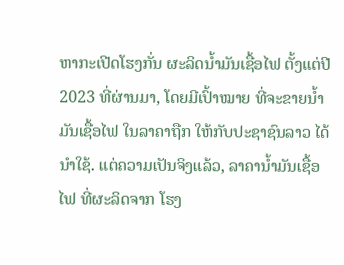ຫາກະເປີດໂຮງກັ່ນ ຜະລິດນ້ຳມັນເຊື້ອໄຟ ຕັ້ງແຕ່ປີ 2023 ທີ່ຜ່ານມາ, ໂດຍມີເປົ້າໝາຍ ທີ່ຈະຂາຍນ້ຳມັນເຊື້ອໄຟ ໃນລາຄາຖືກ ໃຫ້ກັບປະຊາຊົນລາວ ໄດ້ນຳໃຊ້. ແຕ່ຄວາມເປັນຈິງແລ້ວ, ລາຄານ້ຳມັນເຊື້ອໄຟ ທີ່ຜະລິດຈາກ ໂຮງ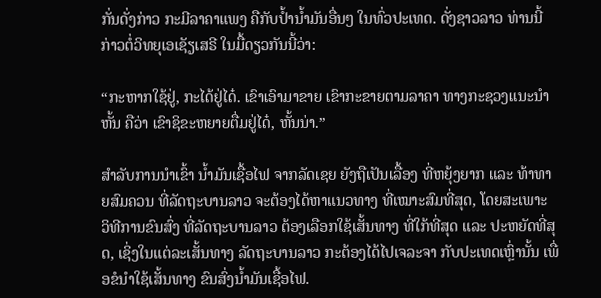ກັ່ນດັ່ງກ່າວ ກະມີລາຄາແພງ ຄືກັບປ້ຳນ້ຳມັນອື່ນໆ ໃນທົ່ວປະເທດ. ດັ່ງຊາວລາວ ທ່ານນີ້ ກ່າວຕໍ່ວິທຍຸເອເຊັຽເສຣີ ໃນມື້ດຽວກັນນີ້ວ່າ:

“ກະຫາກໃຊ້ຢູ່, ກະໄດ້ຢູ່ໄດ໋. ເຂົາເອົາມາຂາຍ ເຂົາກະຂາຍຕາມລາຄາ ທາງກະຊວງແນະນຳຫັ້ນ ຄືວ່າ ເຂົາຊິຂະຫຍາຍຕື່ມຢູ່ໄດ໋, ຫັ້ນນ່າ.”

ສຳລັບການນຳເຂົ້າ ນ້ຳມັນເຊື້ອໄຟ ຈາກລັດເຊຍ ຍັງຖືເປັນເລື້ອງ ທີ່ຫຍຸ້ງຍາກ ແລະ ທ້າທາຍສົມຄວນ ທີ່ລັດຖະບານລາວ ຈະຕ້ອງໄດ້ຫາແນວທາງ ທີ່ເໝາະສົມທີ່ສຸດ, ໂດຍສະເພາະ ວິທີການຂົນສົ່ງ ທີ່ລັດຖະບານລາວ ຕ້ອງເລືອກໃຊ້ເສັ້ນທາງ ທີ່ໃກ້ທີ່ສຸດ ແລະ ປະຫຍັດທີ່ສຸດ, ເຊິ່ງໃນແຕ່ລະເສັ້ນທາງ ລັດຖະບານລາວ ກະຕ້ອງໄດ້ໄປເຈລະຈາ ກັບປະເທດເຫຼົ່ານັ້ນ ເພື່ອຂໍນຳໃຊ້ເສັ້ນທາງ ຂົນສົ່ງນ້ຳມັນເຊື້ອໄຟ.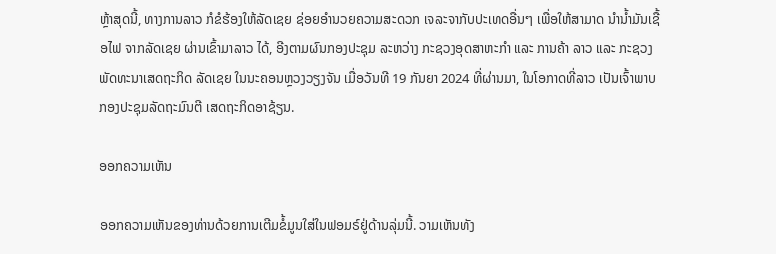ຫຼ້າສຸດນີ້, ທາງການລາວ ກໍຂໍຮ້ອງໃຫ້ລັດເຊຍ ຊ່ອຍອຳນວຍຄວາມສະດວກ ເຈລະຈາກັບປະເທດອື່ນໆ ເພື່ອໃຫ້ສາມາດ ນຳນ້ຳມັນເຊື້ອໄຟ ຈາກລັດເຊຍ ຜ່ານເຂົ້າມາລາວ ໄດ້, ອີງຕາມຜົນກອງປະຊຸມ ລະຫວ່າງ ກະຊວງອຸດສາຫະກຳ ແລະ ການຄ້າ ລາວ ແລະ ກະຊວງພັດທະນາເສດຖະກິດ ລັດເຊຍ ໃນນະຄອນຫຼວງວຽງຈັນ ເມື່ອວັນທີ 19 ກັນຍາ 2024 ທີ່ຜ່ານມາ, ໃນໂອກາດທີ່ລາວ ເປັນເຈົ້າພາບ ກອງປະຊຸມລັດຖະມົນຕີ ເສດຖະກິດອາຊ້ຽນ.

ອອກຄວາມເຫັນ

ອອກຄວາມເຫັນຂອງທ່ານດ້ວຍການເຕີມຂໍ້ມູນໃສ່ໃນຟອມຣ໌ຢູ່ດ້ານລຸ່ມນີ້. ວາມເຫັນທັງ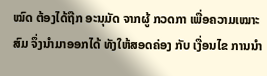ໝົດ ຕ້ອງໄດ້ຖືກ ອະນຸມັດ ຈາກຜູ້ ກວດກາ ເພື່ອຄວາມເໝາະສົມ ຈຶ່ງນໍາມາອອກໄດ້ ທັງໃຫ້ສອດຄ່ອງ ກັບ ເງື່ອນໄຂ ການນຳ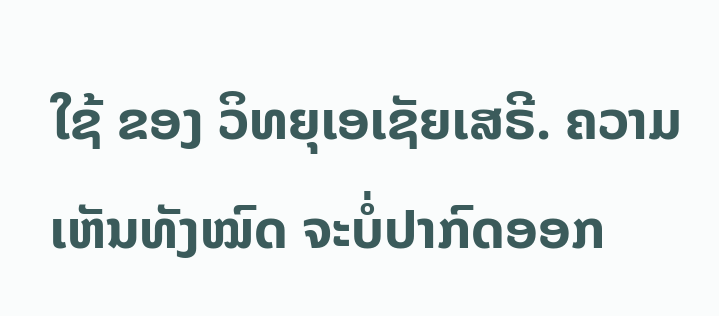ໃຊ້ ຂອງ ວິທຍຸເອເຊັຍເສຣີ. ຄວາມເຫັນທັງໝົດ ຈະບໍ່ປາກົດອອກ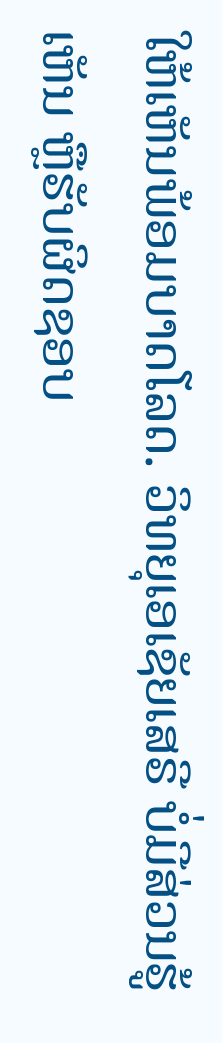ໃຫ້ເຫັນພ້ອມບາດໂລດ. ວິທຍຸເອເຊັຍເສຣີ ບໍ່ມີສ່ວນຮູ້ເຫັນ ຫຼືຮັບຜິດຊອບ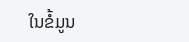ໃນຂໍ້ມູນ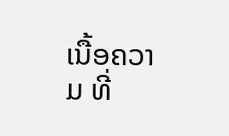ເນື້ອຄວາມ ທີ່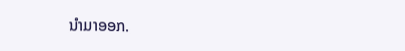ນໍາມາອອກ.